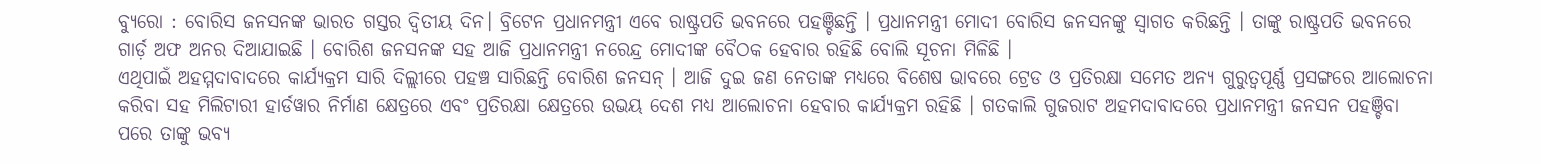ବ୍ୟୁରୋ : ବୋରିସ ଜନସନଙ୍କ ଭାରତ ଗସ୍ତର ଦ୍ୱିତୀୟ ଦିନ। ବ୍ରିଟେନ ପ୍ରଧାନମନ୍ତ୍ରୀ ଏବେ ରାଷ୍ଟ୍ରପତି ଭବନରେ ପହଞ୍ଚିଛନ୍ତି । ପ୍ରଧାନମନ୍ତ୍ରୀ ମୋଦୀ ବୋରିସ ଜନସନଙ୍କୁ ସ୍ୱାଗତ କରିଛନ୍ତି । ତାଙ୍କୁ ରାଷ୍ଟ୍ରପତି ଭବନରେ ଗାର୍ଡ଼ ଅଫ ଅନର ଦିଆଯାଇଛି । ବୋରିଶ ଜନସନଙ୍କ ସହ ଆଜି ପ୍ରଧାନମନ୍ତ୍ରୀ ନରେନ୍ଦ୍ର ମୋଦୀଙ୍କ ବୈଠକ ହେବାର ରହିଛି ବୋଲି ସୂଚନା ମିଳିଛି ।
ଏଥିପାଇଁ ଅହମ୍ମଦାବାଦରେ କାର୍ଯ୍ୟକ୍ରମ ସାରି ଦିଲ୍ଲୀରେ ପହଞ୍ଚ ସାରିଛନ୍ତି ବୋରିଶ ଜନସନ୍ । ଆଜି ଦୁଇ ଜଣ ନେତାଙ୍କ ମଧ୍ୟରେ ବିଶେଷ ଭାବରେ ଟ୍ରେଡ ଓ ପ୍ରତିରକ୍ଷା ସମେତ ଅନ୍ୟ ଗୁରୁତ୍ୱପୂର୍ଣ୍ଣ ପ୍ରସଙ୍ଗରେ ଆଲୋଚନା କରିବା ସହ ମିଲିଟାରୀ ହାର୍ଡୱାର ନିର୍ମାଣ କ୍ଷେତ୍ରରେ ଏବଂ ପ୍ରତିରକ୍ଷା କ୍ଷେତ୍ରରେ ଉଭୟ ଦେଶ ମଧ୍ୟ ଆଲୋଚନା ହେବାର କାର୍ଯ୍ୟକ୍ରମ ରହିଛି । ଗତକାଲି ଗୁଜରାଟ ଅହମଦାବାଦରେ ପ୍ରଧାନମନ୍ତ୍ରୀ ଜନସନ ପହଞ୍ଚିବା ପରେ ତାଙ୍କୁ ଭବ୍ୟ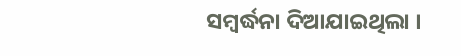ସମ୍ବର୍ଦ୍ଧନା ଦିଆଯାଇଥିଲା ।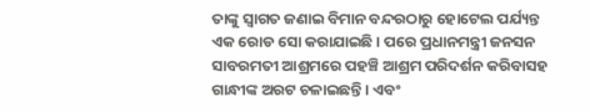ତାଙ୍କୁ ସ୍ୱାଗତ ଜଣାଇ ବିମାନ ବନ୍ଦରଠାରୁ ହୋଟେଲ ପର୍ଯ୍ୟନ୍ତ ଏକ ରୋଡ ସୋ କରାଯାଇଛି । ପରେ ପ୍ରଧାନମନ୍ତ୍ରୀ ଜନସନ ସାବରମତୀ ଆଶ୍ରମରେ ପହଞ୍ଚି ଆଶ୍ରମ ପରିଦର୍ଶନ କରିବାସହ ଗାନ୍ଧୀଙ୍କ ଅରଟ ଚଳାଇଛନ୍ତି । ଏବଂ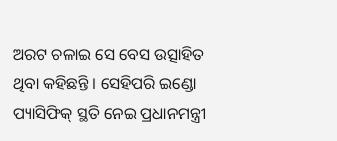ଅରଟ ଚଳାଇ ସେ ବେସ ଉତ୍ସାହିତ ଥିବା କହିଛନ୍ତି । ସେହିପରି ଇଣ୍ଡୋ ପ୍ୟାସିଫିକ୍ ସ୍ଥତି ନେଇ ପ୍ରଧାନମନ୍ତ୍ରୀ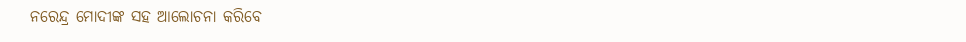ନରେନ୍ଦ୍ର ମୋଦୀଙ୍କ ସହ ଆଲୋଚନା କରିବେ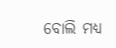ବୋଲି ମଧ୍ୟ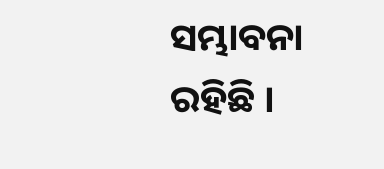ସମ୍ଭାବନା ରହିଛି ।